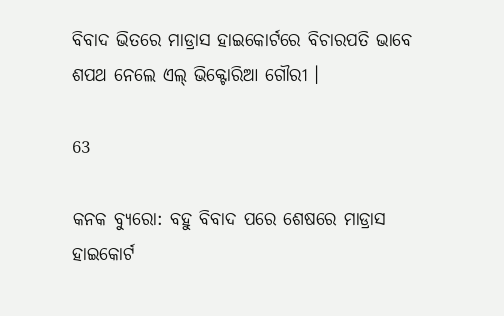ବିବାଦ ଭିତରେ ମାଡ୍ରାସ ହାଇକୋର୍ଟରେ ବିଚାରପତି ଭାବେ ଶପଥ ନେଲେ ଏଲ୍ ଭିକ୍ଟୋରିଆ ଗୌରୀ ।

63

କନକ ବ୍ୟୁରୋ: ବହୁ ବିବାଦ ପରେ ଶେଷରେ ମାଡ୍ରାସ ହାଇକୋର୍ଟ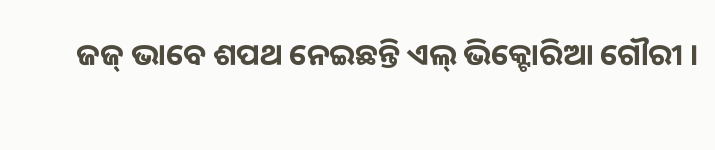ଜଜ୍ ଭାବେ ଶପଥ ନେଇଛନ୍ତି ଏଲ୍ ଭିକ୍ଟୋରିଆ ଗୌରୀ ।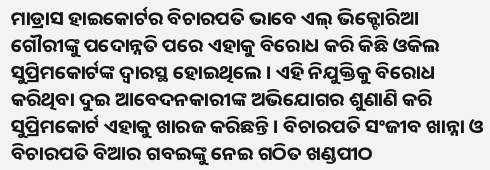ମାଡ୍ରାସ ହାଇକୋର୍ଟର ବିଚାରପତି ଭାବେ ଏଲ୍ ଭିକ୍ଟୋରିଆ ଗୌରୀଙ୍କୁ ପଦୋନ୍ନତି ପରେ ଏହାକୁ ବିରୋଧ କରି କିଛି ଓକିଲ ସୁପ୍ରିମକୋର୍ଟଙ୍କ ଦ୍ୱାରସ୍ଥ ହୋଇଥିଲେ । ଏହି ନିଯୁକ୍ତିକୁ ବିରୋଧ କରିଥିବା ଦୁଇ ଆବେଦନକାରୀଙ୍କ ଅଭିଯୋଗର ଶୁଣାଣି କରି ସୁପ୍ରିମକୋର୍ଟ ଏହାକୁ ଖାରଜ କରିଛନ୍ତି । ବିଚାରପତି ସଂଜୀବ ଖାନ୍ନା ଓ ବିଚାରପତି ବିଆର ଗବଇଙ୍କୁ ନେଇ ଗଠିତ ଖଣ୍ଡପୀଠ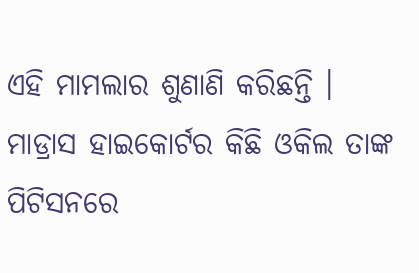ଏହି ମାମଲାର ଶୁଣାଣି କରିଛନ୍ତି । ମାଡ୍ରାସ ହାଇକୋର୍ଟର କିଛି ଓକିଲ ତାଙ୍କ ପିଟିସନରେ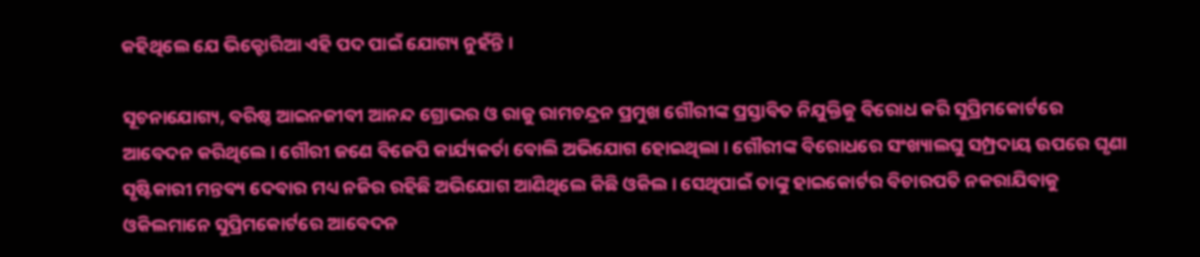କହିଥିଲେ ଯେ ଭିକ୍ଟୋରିଆ ଏହି ପଦ ପାଇଁ ଯୋଗ୍ୟ ନୁହଁନ୍ତି ।

ସୂଚନାଯୋଗ୍ୟ, ବରିଷ୍ଠ ଆଇନଜୀବୀ ଆନନ୍ଦ ଗ୍ରୋଭର ଓ ରାଜୁ ରାମଚନ୍ଦ୍ରନ ପ୍ରମୁଖ ଗୌରୀଙ୍କ ପ୍ରସ୍ତାବିତ ନିଯୁକ୍ତିକୁ ବିରୋଧ କରି ସୁପ୍ରିମକୋର୍ଟରେ ଆବେଦନ କରିଥିଲେ । ଗୌରୀ ଜଣେ ବିଜେପି କାର୍ଯ୍ୟକର୍ତା ବୋଲି ଅଭିଯୋଗ ହୋଇଥିଲା । ଗୌରୀଙ୍କ ବିରୋଧରେ ସଂଖ୍ୟାଲଘୁ ସମ୍ପ୍ରଦାୟ ଉପରେ ଘୃଣା ସୃଷ୍ଟିକାରୀ ମନ୍ତବ୍ୟ ଦେବାର ମଧ୍ୟ ନଜିର ରହିଛି ଅଭିଯୋଗ ଆଣିଥିଲେ କିଛି ଓକିଲ । ସେଥିପାଇଁ ତାଙ୍କୁ ହାଇକୋର୍ଟର ବିଚାରପତି ନକରାଯିବାକୁ ଓକିଲମାନେ ସୁପ୍ରିମକୋର୍ଟରେ ଆବେଦନ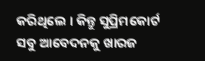କରିଥିଲେ । କିନ୍ତୁ ସୁପ୍ରିମକୋର୍ଟ ସବୁ ଆବେଦନକୁ ଖାରଜ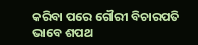କରିବା ପରେ ଗୌରୀ ବିଚାରପତି ଭାବେ ଶପଥ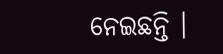ନେଇଛନ୍ତି ।